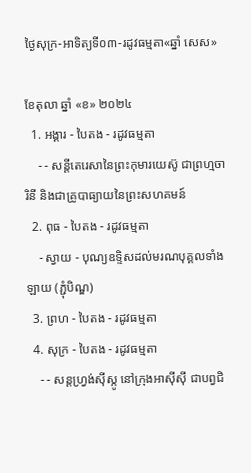ថ្ងៃសុក្រ-អាទិត្យទី០៣-រដូវធម្មតា«ឆ្នាំ សេស»

ខែតុលា ឆ្នាំ «ខ» ២០២៤
  1. អង្គារ - បៃតង - រដូវធម្មតា
    - - សន្តីតេរេសានៃព្រះកុមារយេស៊ូ ជាព្រហ្មចារិនី និងជាគ្រូបាធ្យាយនៃព្រះសហគមន៍
  2. ពុធ - បៃតង - រដូវធម្មតា
    - ស្វាយ - បុណ្យឧទ្ទិសដល់មរណបុគ្គលទាំងឡាយ (ភ្ជុំបិណ្ឌ)
  3. ព្រហ - បៃតង - រដូវធម្មតា
  4. សុក្រ - បៃតង - រដូវធម្មតា
    - - សន្តហ្វ្រង់ស៊ីស្កូ នៅក្រុងអាស៊ីស៊ី ជាបព្វជិ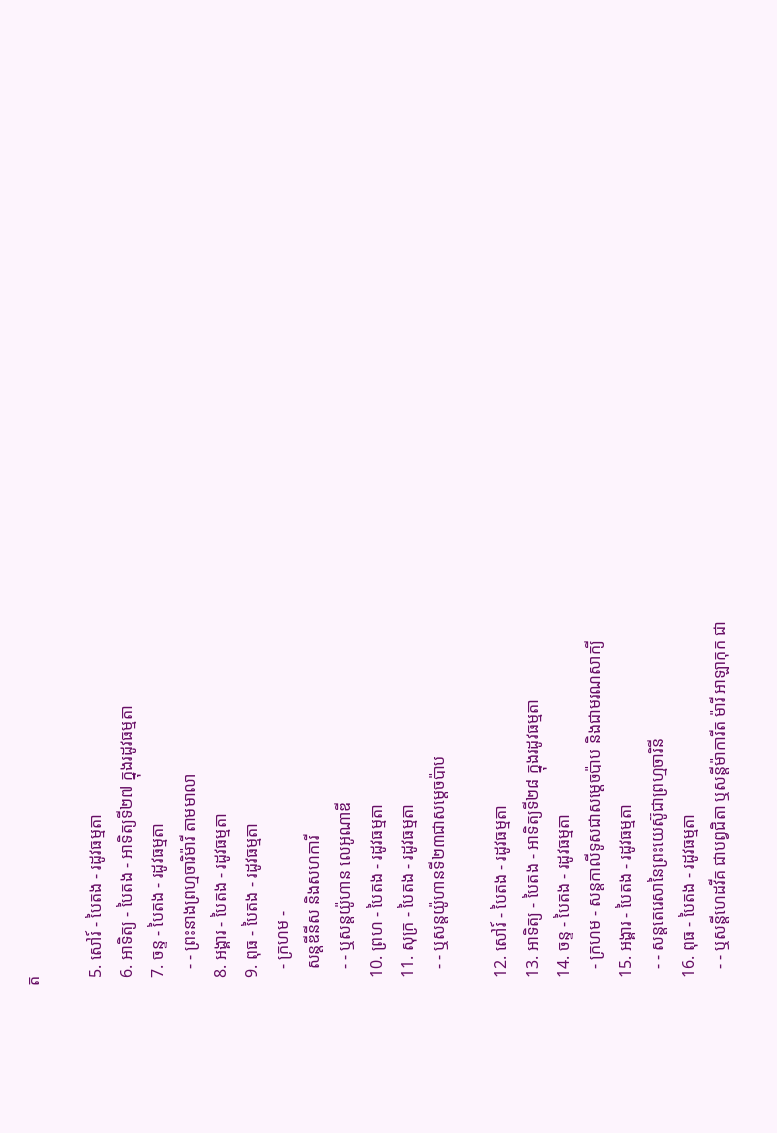ត

  5. សៅរ៍ - បៃតង - រដូវធម្មតា
  6. អាទិត្យ - បៃតង - អាទិត្យទី២៧ ក្នុងរដូវធម្មតា
  7. ចន្ទ - បៃតង - រដូវធម្មតា
    - - ព្រះនាងព្រហ្មចារិម៉ារី តាមមាលា
  8. អង្គារ - បៃតង - រដូវធម្មតា
  9. ពុធ - បៃតង - រដូវធម្មតា
    - ក្រហម -
    សន្តឌីនីស និងសហការី
    - - ឬសន្តយ៉ូហាន លេអូណាឌី
  10. ព្រហ - បៃតង - រដូវធម្មតា
  11. សុក្រ - បៃតង - រដូវធម្មតា
    - - ឬសន្តយ៉ូហានទី២៣ជាសម្តេចប៉ាប

  12. សៅរ៍ - បៃតង - រដូវធម្មតា
  13. អាទិត្យ - បៃតង - អាទិត្យទី២៨ ក្នុងរដូវធម្មតា
  14. ចន្ទ - បៃតង - រដូវធម្មតា
    - ក្រហម - សន្ដកាលីទូសជាសម្ដេចប៉ាប និងជាមរណសាក្យី
  15. អង្គារ - បៃតង - រដូវធម្មតា
    - - សន្តតេរេសានៃព្រះយេស៊ូជាព្រហ្មចារិនី
  16. ពុធ - បៃតង - រដូវធម្មតា
    - - ឬសន្ដីហេដវីគ ជាបព្វជិតា ឬសន្ដីម៉ាការីត ម៉ារី អាឡាកុក ជា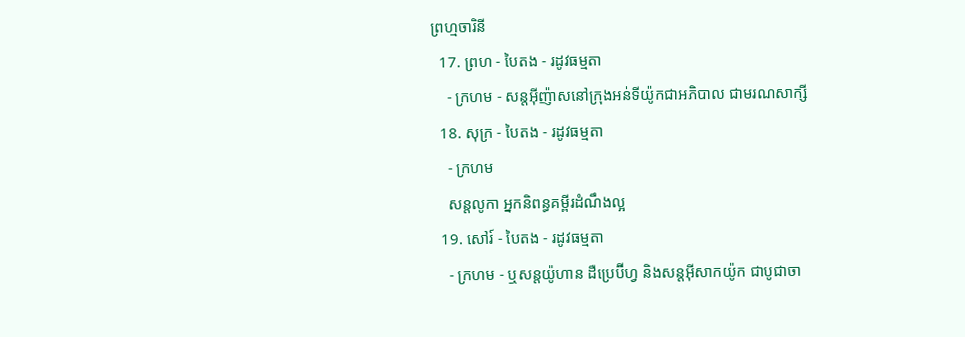ព្រហ្មចារិនី
  17. ព្រហ - បៃតង - រដូវធម្មតា
    - ក្រហម - សន្តអ៊ីញ៉ាសនៅក្រុងអន់ទីយ៉ូកជាអភិបាល ជាមរណសាក្សី
  18. សុក្រ - បៃតង - រដូវធម្មតា
    - ក្រហម
    សន្តលូកា អ្នកនិពន្ធគម្ពីរដំណឹងល្អ
  19. សៅរ៍ - បៃតង - រដូវធម្មតា
    - ក្រហម - ឬសន្ដយ៉ូហាន ដឺប្រេប៊ីហ្វ និងសន្ដអ៊ីសាកយ៉ូក ជាបូជាចា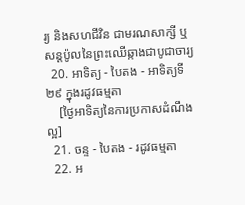រ្យ និងសហជីវិន ជាមរណសាក្សី ឬសន្ដប៉ូលនៃព្រះឈើឆ្កាងជាបូជាចារ្យ
  20. អាទិត្យ - បៃតង - អាទិត្យទី២៩ ក្នុងរដូវធម្មតា
    [ថ្ងៃអាទិត្យនៃការប្រកាសដំណឹងល្អ]
  21. ចន្ទ - បៃតង - រដូវធម្មតា
  22. អ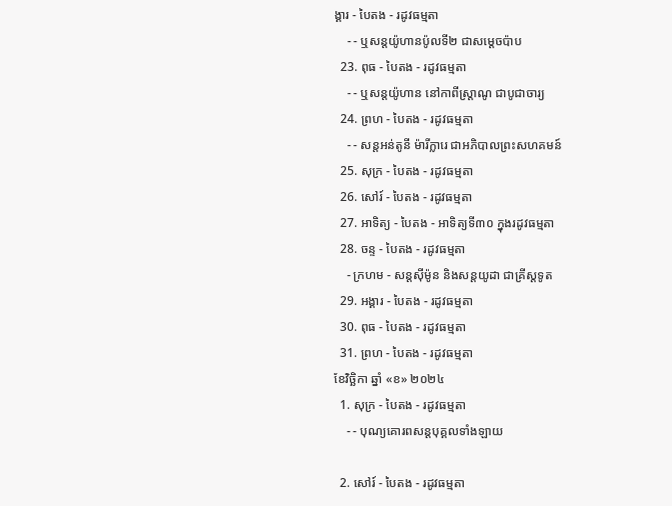ង្គារ - បៃតង - រដូវធម្មតា
    - - ឬសន្តយ៉ូហានប៉ូលទី២ ជាសម្ដេចប៉ាប
  23. ពុធ - បៃតង - រដូវធម្មតា
    - - ឬសន្ដយ៉ូហាន នៅកាពីស្រ្ដាណូ ជាបូជាចារ្យ
  24. ព្រហ - បៃតង - រដូវធម្មតា
    - - សន្តអន់តូនី ម៉ារីក្លារេ ជាអភិបាលព្រះសហគមន៍
  25. សុក្រ - បៃតង - រដូវធម្មតា
  26. សៅរ៍ - បៃតង - រដូវធម្មតា
  27. អាទិត្យ - បៃតង - អាទិត្យទី៣០ ក្នុងរដូវធម្មតា
  28. ចន្ទ - បៃតង - រដូវធម្មតា
    - ក្រហម - សន្ដស៊ីម៉ូន និងសន្ដយូដា ជាគ្រីស្ដទូត
  29. អង្គារ - បៃតង - រដូវធម្មតា
  30. ពុធ - បៃតង - រដូវធម្មតា
  31. ព្រហ - បៃតង - រដូវធម្មតា
ខែវិច្ឆិកា ឆ្នាំ «ខ» ២០២៤
  1. សុក្រ - បៃតង - រដូវធម្មតា
    - - បុណ្យគោរពសន្ដបុគ្គលទាំងឡាយ

  2. សៅរ៍ - បៃតង - រដូវធម្មតា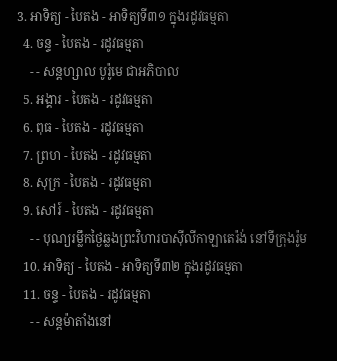3. អាទិត្យ - បៃតង - អាទិត្យទី៣១ ក្នុងរដូវធម្មតា
  4. ចន្ទ - បៃតង - រដូវធម្មតា
    - - សន្ដហ្សាល បូរ៉ូមេ ជាអភិបាល
  5. អង្គារ - បៃតង - រដូវធម្មតា
  6. ពុធ - បៃតង - រដូវធម្មតា
  7. ព្រហ - បៃតង - រដូវធម្មតា
  8. សុក្រ - បៃតង - រដូវធម្មតា
  9. សៅរ៍ - បៃតង - រដូវធម្មតា
    - - បុណ្យរម្លឹកថ្ងៃឆ្លងព្រះវិហារបាស៊ីលីកាឡាតេរ៉ង់ នៅទីក្រុងរ៉ូម
  10. អាទិត្យ - បៃតង - អាទិត្យទី៣២ ក្នុងរដូវធម្មតា
  11. ចន្ទ - បៃតង - រដូវធម្មតា
    - - សន្ដម៉ាតាំងនៅ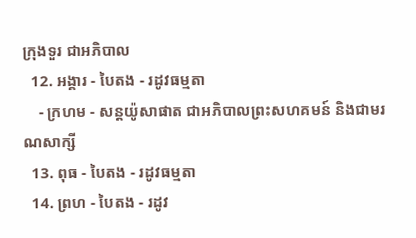ក្រុងទួរ ជាអភិបាល
  12. អង្គារ - បៃតង - រដូវធម្មតា
    - ក្រហម - សន្ដយ៉ូសាផាត ជាអភិបាលព្រះសហគមន៍ និងជាមរណសាក្សី
  13. ពុធ - បៃតង - រដូវធម្មតា
  14. ព្រហ - បៃតង - រដូវ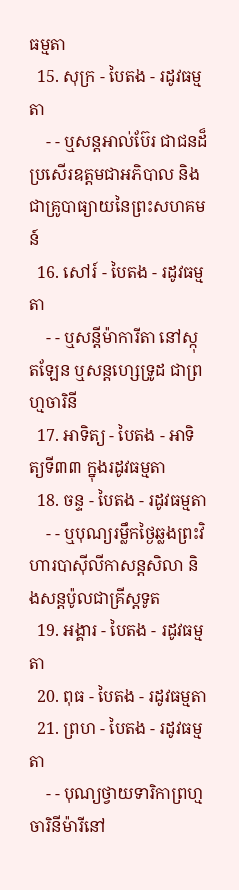ធម្មតា
  15. សុក្រ - បៃតង - រដូវធម្មតា
    - - ឬសន្ដអាល់ប៊ែរ ជាជនដ៏ប្រសើរឧត្ដមជាអភិបាល និងជាគ្រូបាធ្យាយនៃព្រះសហគមន៍
  16. សៅរ៍ - បៃតង - រដូវធម្មតា
    - - ឬសន្ដីម៉ាការីតា នៅស្កុតឡែន ឬសន្ដហ្សេទ្រូដ ជាព្រហ្មចារិនី
  17. អាទិត្យ - បៃតង - អាទិត្យទី៣៣ ក្នុងរដូវធម្មតា
  18. ចន្ទ - បៃតង - រដូវធម្មតា
    - - ឬបុណ្យរម្លឹកថ្ងៃឆ្លងព្រះវិហារបាស៊ីលីកាសន្ដសិលា និងសន្ដប៉ូលជាគ្រីស្ដទូត
  19. អង្គារ - បៃតង - រដូវធម្មតា
  20. ពុធ - បៃតង - រដូវធម្មតា
  21. ព្រហ - បៃតង - រដូវធម្មតា
    - - បុណ្យថ្វាយទារិកាព្រហ្មចារិនីម៉ារីនៅ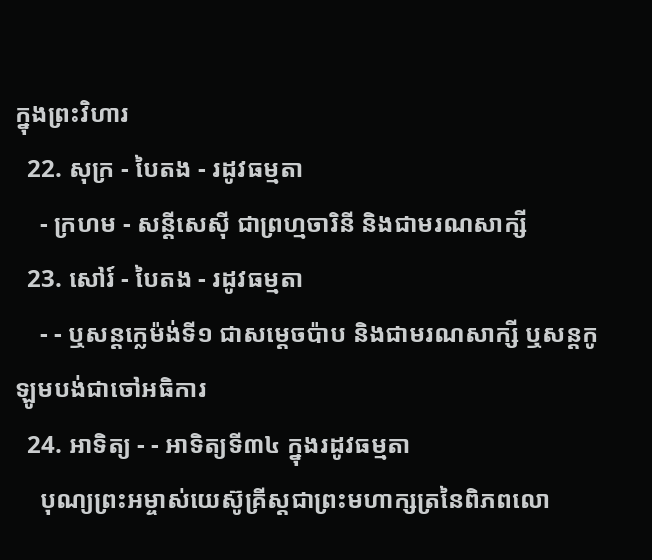ក្នុងព្រះវិហារ
  22. សុក្រ - បៃតង - រដូវធម្មតា
    - ក្រហម - សន្ដីសេស៊ី ជាព្រហ្មចារិនី និងជាមរណសាក្សី
  23. សៅរ៍ - បៃតង - រដូវធម្មតា
    - - ឬសន្ដក្លេម៉ង់ទី១ ជាសម្ដេចប៉ាប និងជាមរណសាក្សី ឬសន្ដកូឡូមបង់ជាចៅអធិការ
  24. អាទិត្យ - - អាទិត្យទី៣៤ ក្នុងរដូវធម្មតា
    បុណ្យព្រះអម្ចាស់យេស៊ូគ្រីស្ដជាព្រះមហាក្សត្រនៃពិភពលោ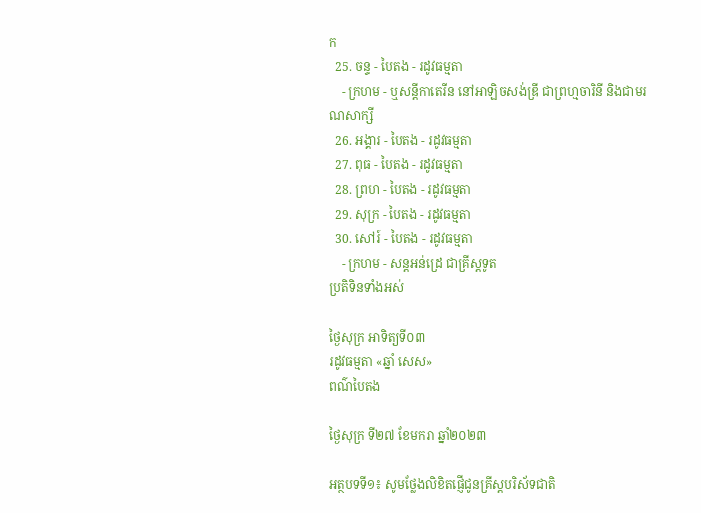ក
  25. ចន្ទ - បៃតង - រដូវធម្មតា
    - ក្រហម - ឬសន្ដីកាតេរីន នៅអាឡិចសង់ឌ្រី ជាព្រហ្មចារិនី និងជាមរណសាក្សី
  26. អង្គារ - បៃតង - រដូវធម្មតា
  27. ពុធ - បៃតង - រដូវធម្មតា
  28. ព្រហ - បៃតង - រដូវធម្មតា
  29. សុក្រ - បៃតង - រដូវធម្មតា
  30. សៅរ៍ - បៃតង - រដូវធម្មតា
    - ក្រហម - សន្ដអន់ដ្រេ ជាគ្រីស្ដទូត
ប្រតិទិនទាំងអស់

ថ្ងៃសុក្រ អាទិត្យទី០៣
រដូវធម្មតា «ឆ្នាំ សេស»
ពណ៌បៃតង

ថ្ងៃសុក្រ ទី២៧ ខែមករា ឆ្នាំ២០២៣

អត្ថបទទី១៖ សូមថ្លែងលិខិតផ្ញើជូនគ្រីស្តបរិស័ទជាតិ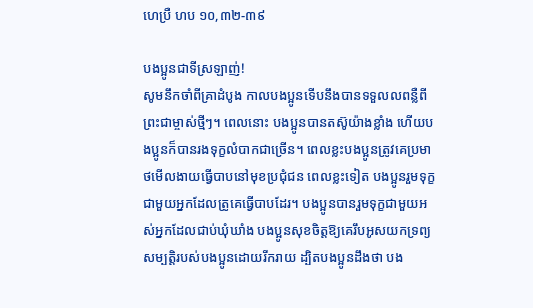ហេប្រឺ ហប ១០,៣២-៣៩

បងប្អូនជាទីស្រឡាញ់!
សូមនឹកចាំពីគ្រាដំបូង កាលបងប្អូនទើបនឹងបានទទួលលពន្លឺពីព្រះជាម្ចាស់ថ្មីៗ។ ពេលនោះ បងប្អូនបានតស៊ូយ៉ាងខ្លាំង ហើយបងប្អូនក៏បានរងទុក្ខលំបាកជាច្រើន។ ពេលខ្លះបងប្អូនត្រូវគេប្រមាថមើលងាយធ្វើបាបនៅមុខប្រជុំជន ពេលខ្លះទៀត បងប្អូនរួមទុក្ខជាមួយអ្នកដែលត្រូគេធ្វើបាបដែរ។ បងប្អូនបានរួមទុក្ខជាមួយអស់អ្នកដែលជាប់ឃុំឃាំង បងប្អូនសុខចិត្តឱ្យគេរឹបអូសយកទ្រព្យសម្បត្តិរបស់បងប្អូនដោយរីករាយ ដ្បិតបងប្អូនដឹងថា បង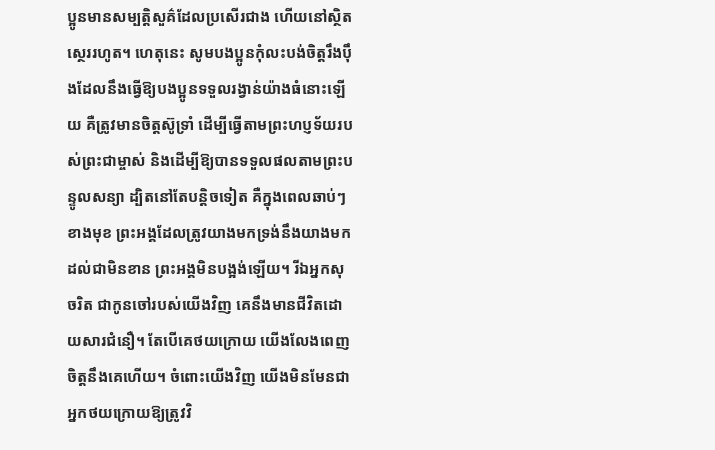ប្អូនមានសម្បត្តិសួគ៌ដែលប្រសើរជាង ហើយនៅស្ថិតស្ថេររហូត។ ហេតុនេះ សូមបងប្អូនកុំលះបង់ចិត្តរឹងប៉ឹងដែលនឹងធ្វើឱ្យបងប្អូនទទួលរង្វាន់យ៉ាងធំនោះឡើយ គឺត្រូវមានចិត្តស៊ូទ្រាំ ដើម្បីធ្វើតាមព្រះហប្ញទ័យរបស់ព្រះជាម្ចាស់ និងដើម្បីឱ្យបានទទួលផលតាមព្រះបន្ទូលសន្យា ដ្បិតនៅតែបន្តិចទៀត គឺក្នុងពេលឆាប់ៗខាងមុខ ព្រះអង្គដែលត្រូវយាងមកទ្រង់នឹងយាងមកដល់ជាមិនខាន ព្រះអង្គមិនបង្អង់ឡើយ។ រីឯអ្នកសុចរិត ជាកូនចៅរបស់យើងវិញ គេនឹងមានជីវិតដោយសារជំនឿ។ តែបើគេថយក្រោយ យើងលែងពេញចិត្តនឹងគេហើយ។ ចំពោះយើងវិញ យើងមិនមែនជាអ្នកថយក្រោយឱ្យត្រូវវិ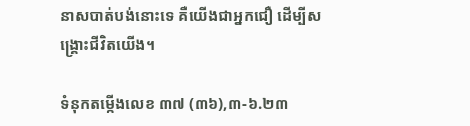នាសបាត់បង់នោះទេ គឺយើងជាអ្នកជឿ ដើម្បីសង្រ្គោះជីវិតយើង។

ទំនុកតម្កើងលេខ ៣៧ (៣៦),៣-៦.២៣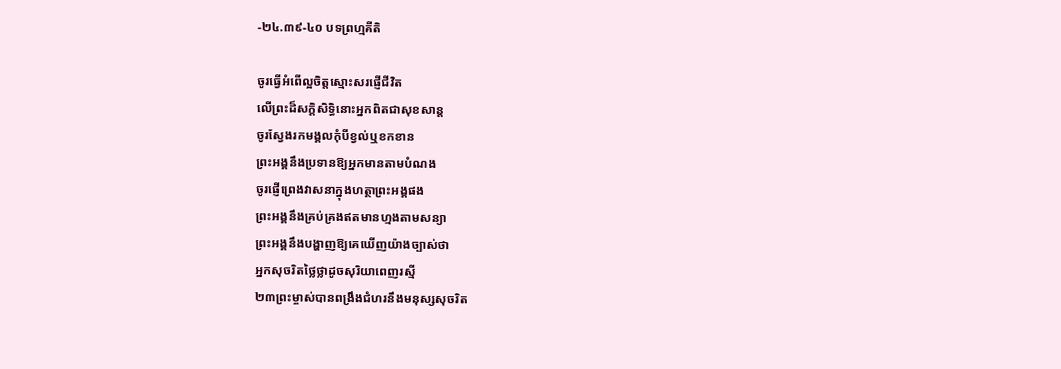-២៤.៣៩-៤០ បទព្រហ្មគីតិ

ចូរធ្វើអំពើល្អចិត្តស្មោះសរផ្ញើជីវិត
លើព្រះដ៏សក្តិសិទ្ធិនោះអ្នកពិតជាសុខសាន្ត
ចូរស្វែងរកមង្គលកុំបីខ្វល់ឬខកខាន
ព្រះអង្គនឹងប្រទានឱ្យអ្នកមានតាមបំណង
ចូរផ្ញើព្រេងវាសនាក្នុងហត្ថាព្រះអង្គផង
ព្រះអង្គនឹងគ្រប់គ្រងឥតមានហ្មងតាមសន្យា
ព្រះអង្គនឹងបង្ហាញឱ្យគេឃើញយ៉ាងច្បាស់ថា
អ្នកសុចរិតថ្លៃថ្លាដូចសុរិយាពេញរស្មី
២៣ព្រះម្ចាស់បានពង្រឹងជំហរនឹងមនុស្សសុចរិត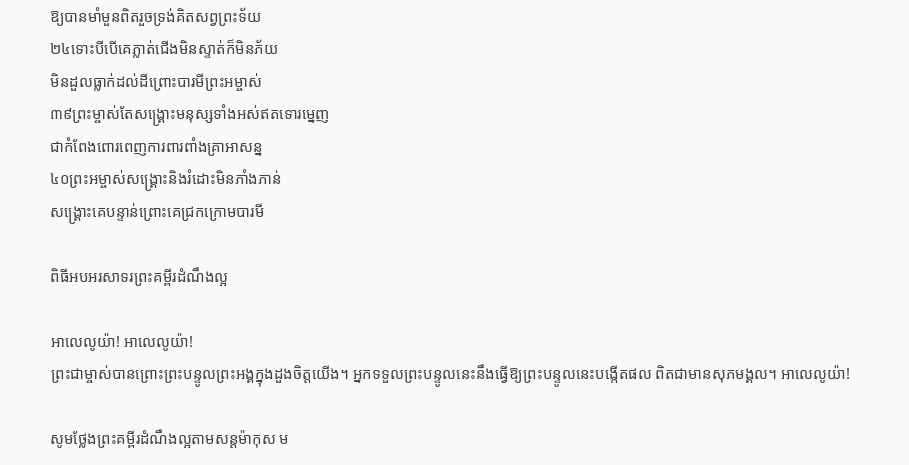ឱ្យបានមាំមួនពិតរួចទ្រង់គិតសព្វព្រះទ័យ
២៤ទោះបីបើគេភ្លាត់ជើងមិនស្ទាត់ក៏មិនភ័យ
មិនដួលធ្លាក់ដល់ដីព្រោះបារមីព្រះអម្ចាស់
៣៩ព្រះម្ចាស់តែសង្រ្គោះមនុស្សទាំងអស់ឥតទោរម្នេញ
ជាកំពែងពោរពេញការពារពាំងគ្រាអាសន្ន
៤០ព្រះអម្ចាស់សង្រ្គោះនិងរំដោះមិនភាំងភាន់
សង្រ្គោះគេបន្ទាន់ព្រោះគេជ្រកក្រោមបារមី

ពិធីអបអរសាទរព្រះគម្ពីរដំណឹងល្អ

អាលេលូយ៉ា! អាលេលូយ៉ា!
ព្រះជាម្ចាស់បានព្រោះព្រះបន្ទូលព្រះអង្គក្នុងដួងចិត្តយើង។ អ្នកទទួលព្រះបន្ទូលនេះនឹងធ្វើឱ្យព្រះបន្ទូលនេះបង្កើតផល ពិតជាមានសុភមង្គល។ អាលេលូយ៉ា!

សូមថ្លែងព្រះគម្ពីរដំណឹងល្អតាមសន្តម៉ាកុស ម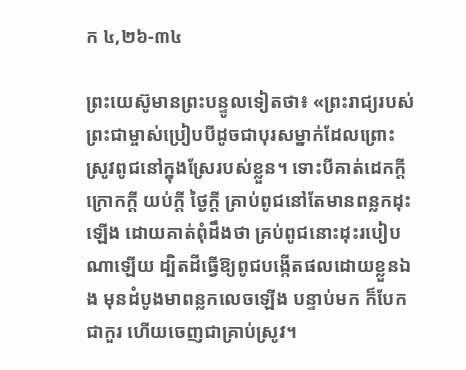ក ៤,២៦-៣៤

ព្រះយេស៊ូមានព្រះបន្ទូលទៀតថា៖ «ព្រះរាជ្យរបស់ព្រះជាម្ចាស់ប្រៀបបីដូចជាបុរសម្នាក់ដែលព្រោះស្រូវពូជនៅក្នុងស្រែរបស់ខ្លួន។ ទោះបីគាត់ដេកក្តី ក្រោកក្តី យប់ក្តី ថ្ងៃក្តី គ្រាប់ពូជនៅតែមានពន្លកដុះឡើង ដោយគាត់ពុំដឹងថា គ្រប់ពូជនោះដុះរបៀបណាឡើយ ដ្បិតដីធ្វើឱ្យពូជបង្កើតផលដោយខ្លួនឯង មុនដំបូងមាពន្លកលេចឡើង បន្ទាប់មក ក៏បែកជាកួរ ហើយចេញជាគ្រាប់ស្រូវ។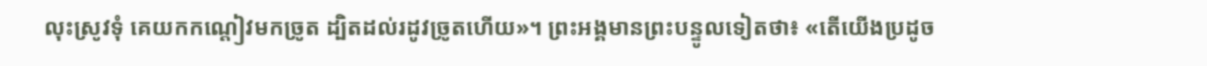លុះស្រូវទុំ គេយកកណ្តៀវមកច្រូត ដ្បិតដល់រដូវច្រូតហើយ»។ ព្រះអង្គមានព្រះបន្ទូលទៀតថា៖ «តើយើងប្រដូច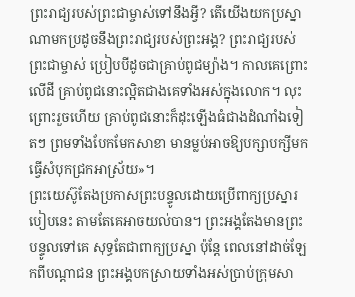ព្រះរាជ្យរបស់ព្រះជាម្ចាស់ទៅនឹងអ្វី? តើយើងយកប្រស្នាណាមកប្រដូចនឹងព្រះរាជ្យរបស់ព្រះអង្គ? ព្រះរាជ្យរបស់ព្រះជាម្ចាស់ ប្រៀបបីដូចជាគ្រាប់ពូជម្យ៉ាង។ កាលគេព្រោះលើដី គ្រាប់ពូជនោះល្អិតជាងគេទាំងអស់ក្នុងលោក។ លុះព្រោះរួចហើយ គ្រាប់ពូជនោះក៏ដុះឡើងធំជាងដំណាំឯទៀតៗ ព្រមទាំងបែកមែកសាខា មានម្លប់អាចឱ្យបក្សាបក្សីមកធ្វើសំបុកជ្រកអាស្រ័យ»។
ព្រះយេស៊ូតែងប្រកាសព្រះបន្ទូលដោយប្រើពាក្យប្រស្នារបៀបនេះ តាមតែគេអាចយល់បាន។ ព្រះអង្គតែងមានព្រះបន្ទូលទៅគេ សុទ្ធតែជាពាក្យប្រស្នា ប៉ុន្តែ ពេលនៅដាច់ឡែកពីបណ្តាជន ព្រះអង្គបកស្រាយទាំងអស់ប្រាប់ក្រុមសា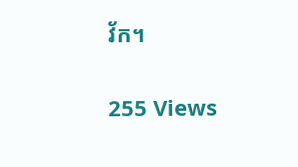វ័ក។

255 Views